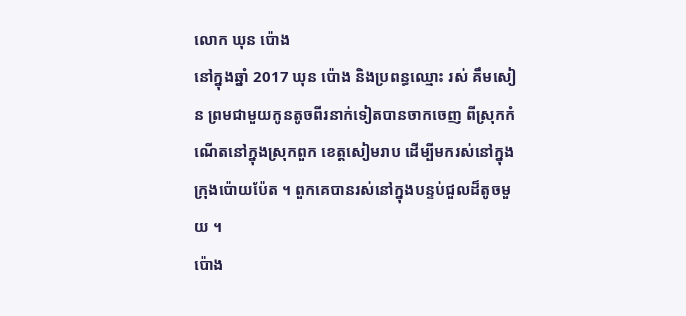លោក ឃុន ប៉ោង
នៅក្នុងឆ្នាំ 2017 ឃុន ប៉ោង និងប្រពន្ធឈ្មោះ រស់ គឹមសៀន ព្រមជាមួយកូនតូចពីរនាក់ទៀតបានចាកចេញ ពីស្រុកកំណើតនៅក្នុងស្រុកពួក ខេត្តសៀមរាប ដើម្បីមករស់នៅក្នុងក្រុងប៉ោយប៉ែត ។ ពួកគេបានរស់នៅក្នុងបន្ទប់ជួលដ៏តូចមួយ ។
ប៉ោង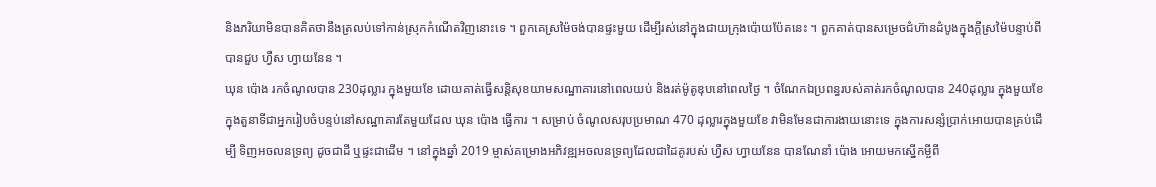និងភរិយាមិនបានគិតថានឹងត្រលប់ទៅកាន់ស្រុកកំណើតវិញនោះទេ ។ ពួកគេស្រម៉ៃចង់បានផ្ទះមួយ ដើម្បីរស់នៅក្នុងជាយក្រុងប៉ោយប៉ែតនេះ ។ ពួកគាត់បានសម្រេចជំហ៊ានដំបូងក្នុងក្ដីស្រម៉ៃបន្ទាប់ពីបានជួប ហ្វឺស ហ្វាយនែន ។
ឃុន ប៉ោង រកចំណូលបាន 230ដុល្លារ ក្នុងមួយខែ ដោយគាត់ធ្វើសន្តិសុខយាមសណ្ឋាគារនៅពេលយប់ និងរត់ម៉ូតូឌុបនៅពេលថ្ងៃ ។ ចំណែកឯប្រពន្ធរបស់គាត់រកចំណូលបាន 240ដុល្លារ ក្នុងមួយខែក្នុងតួនាទីជាអ្នករៀបចំបន្ទប់នៅសណ្ឋាគារតែមួយដែល ឃុន ប៉ោង ធ្វើការ ។ សម្រាប់ ចំណូលសរុបប្រមាណ 470 ដុល្លារក្នុងមួយខែ វាមិនមែនជាការងាយនោះទេ ក្នុងការសន្សំប្រាក់អោយបានគ្រប់ដើម្បី ទិញអចលនទ្រព្យ ដូចជាដី ឬផ្ទះជាដើម ។ នៅក្នុងឆ្នាំ 2019 ម្ចាស់គម្រោងអភិវឌ្ឍអចលនទ្រព្យដែលជាដៃគូរបស់ ហ្វឺស ហ្វាយនែន បានណែនាំ ប៉ោង អោយមកស្នើកម្ចីពី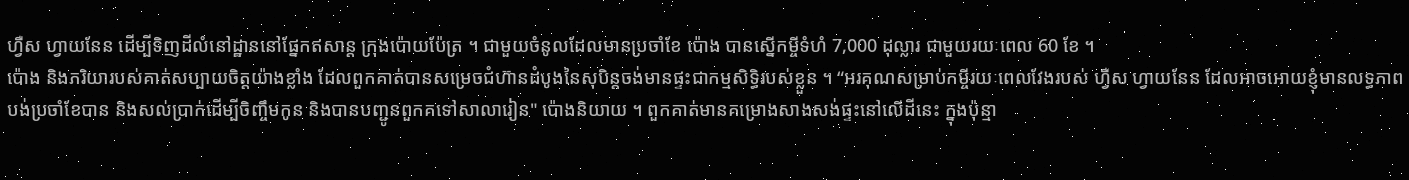ហ្វឺស ហ្វាយនែន ដើម្បីទិញដីលំនៅដ្ឋាននៅផ្នែកឥសាន្ត ក្រុងប៉ោយប៉ែត្រ ។ ជាមួយចំនូលដែលមានប្រចាំខែ ប៉ោង បានស្នើកម្ចីទំហំ 7,000 ដុល្លារ ជាមួយរយៈពេល 60 ខែ ។
ប៉ោង និងភរិយារបស់គាត់សប្បាយចិត្តយ៉ាងខ្លាំង ដែលពួកគាត់បានសម្រេចជំហ៊ានដំបូងនៃសុបិន្តចង់មានផ្ទះជាកម្មសិទ្ធិរបស់ខ្លួន ។ “អរគុណសម្រាប់កម្ចីរយៈពេលវែងរបស់ ហ្វឺស ហ្វាយនែន ដែលអាចអោយខ្ញុំមានលទ្ធភាពបង់ប្រចាំខែបាន និងសល់ប្រាក់ដើម្បីចិញ្ចឹមកូន និងបានបញ្ជូនពួកគទៅសាលារៀន" ប៉ោងនិយាយ ។ ពួកគាត់មានគម្រោងសាងសង់ផ្ទះនៅលើដីនេះ ក្នុងប៉ុន្មា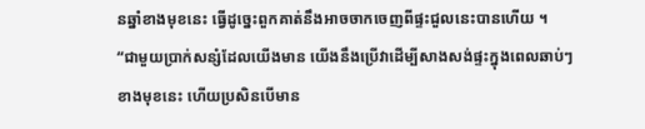នឆ្នាំខាងមុខនេះ ធ្វើដូច្នេះពួកគាត់នឹងអាចចាកចេញពីផ្ទះជួលនេះបានហើយ ។
“ជាមួយប្រាក់សន្សំដែលយើងមាន យើងនឹងប្រើវាដើម្បីសាងសង់ផ្ទះក្នុងពេលឆាប់ៗខាងមុខនេះ ហើយប្រសិនបើមាន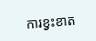ការខ្វះខាត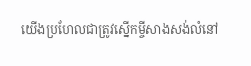យើងប្រហែលជាត្រូវស្នើកម្ចីសាងសង់លំនៅ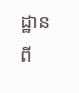ដ្ឋានពី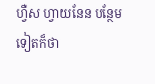ហ្វឺស ហ្វាយនែន បន្ថែមទៀតក៏ថា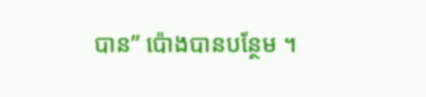បាន” ប៉ោងបានបន្ថែម ។